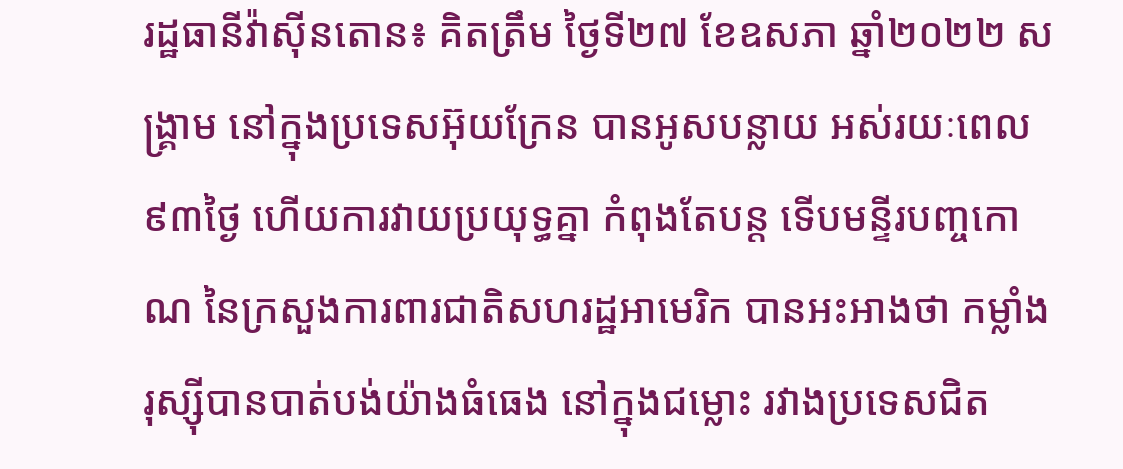រដ្ឋធានីវ៉ាស៊ីនតោន៖ គិតត្រឹម ថ្ងៃទី២៧ ខែឧសភា ឆ្នាំ២០២២ សង្គ្រាម នៅក្នុងប្រទេសអ៊ុយក្រែន បានអូសបន្លាយ អស់រយៈពេល៩៣ថ្ងៃ ហើយការវាយប្រយុទ្ធគ្នា កំពុងតែបន្ដ ទើបមន្ទីរបញ្ចកោណ នៃក្រសួងការពារជាតិសហរដ្ឋអាមេរិក បានអះអាងថា កម្លាំងរុស្ស៊ីបានបាត់បង់យ៉ាងធំធេង នៅក្នុងជម្លោះ រវាងប្រទេសជិត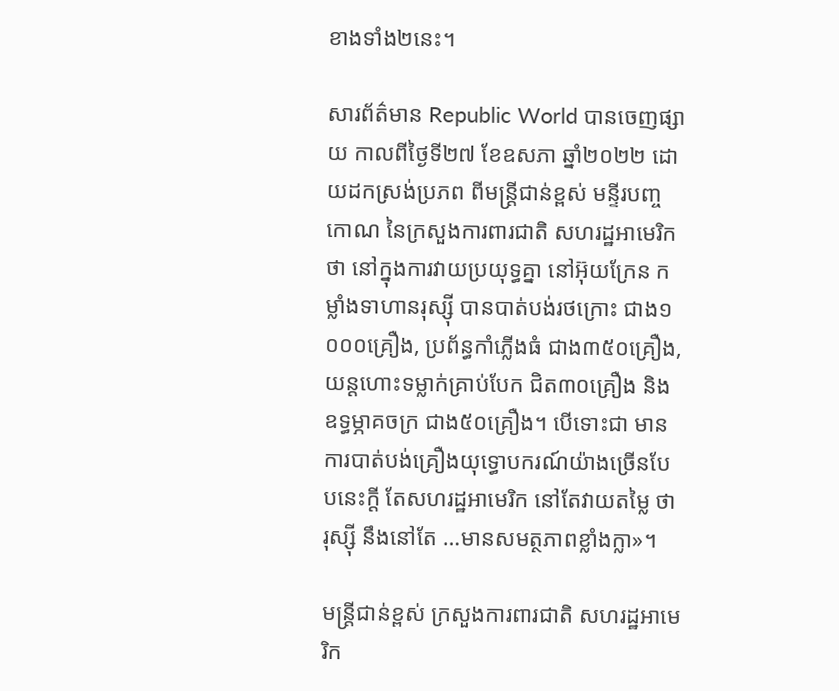ខាងទាំង២នេះ។

សារព័ត៌មាន Republic World បានចេញផ្សាយ កាលពីថ្ងៃទី២៧ ខែឧសភា ឆ្នាំ២០២២ ដោយដកស្រង់ប្រភព ពីមន្រ្ដីជាន់ខ្ពស់ មន្ទីរបញ្ចកោណ នៃក្រសួងការពារជាតិ សហរដ្ឋអាមេរិក ថា នៅក្នុងការវាយប្រយុទ្ធគ្នា នៅអ៊ុយក្រែន កម្លាំងទាហានរុស្ស៊ី បានបាត់បង់រថក្រោះ ជាង១ ០០០គ្រឿង, ប្រព័ន្ធកាំភ្លើងធំ ជាង៣៥០គ្រឿង, យន្ដហោះទម្លាក់គ្រាប់បែក ជិត៣០គ្រឿង និង ឧទ្ធម្ភាគចក្រ ជាង៥០គ្រឿង។ បើទោះជា មានការបាត់បង់គ្រឿងយុទ្ធោបករណ៍យ៉ាងច្រើនបែបនេះក្ដី តែសហរដ្ឋអាមេរិក នៅតែវាយតម្លៃ ថា រុស្ស៊ី នឹងនៅតែ …មានសមត្ថភាពខ្លាំងក្លា»។

មន្ត្រីជាន់ខ្ពស់ ក្រសួងការពារជាតិ សហរដ្ឋអាមេរិក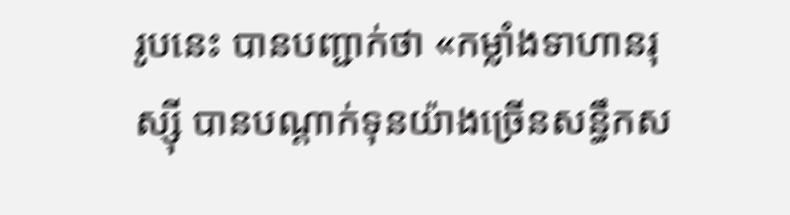រូបនេះ បានបញ្ជាក់ថា «កម្លាំងទាហានរុស្ស៊ី បានបណ្តាក់ទុនយ៉ាងច្រើនសន្ធឹកស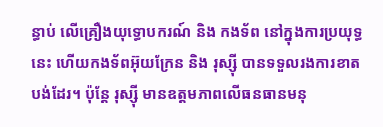ន្ធាប់ លើគ្រឿងយុទ្ធោបករណ៍ និង កងទ័ព នៅក្នុងការប្រយុទ្ធនេះ ហើយកងទ័ពអ៊ុយក្រែន និង រុស្ស៊ី បានទទួលរងការខាតបង់ដែរ។ ប៉ុន្ដែ រុស្ស៊ី មានឧត្ដមភាពលើធនធានមនុ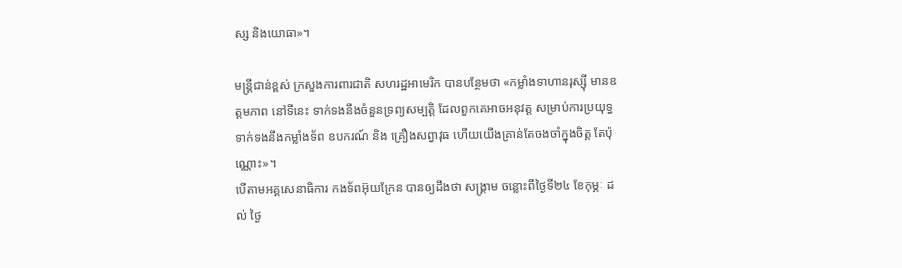ស្ស និងយោធា»។

មន្រ្ដីជាន់ខ្ពស់ ក្រសួងការពារជាតិ សហរដ្ឋអាមេរិក បានបន្ថែមថា «កម្លាំងទាហានរុស្ស៊ី មានឧត្តមភាព នៅទីនេះ ទាក់ទងនឹងចំនួនទ្រព្យសម្បត្តិ ដែលពួកគេអាចអនុវត្ត សម្រាប់ការប្រយុទ្ធ ទាក់ទងនឹងកម្លាំងទ័ព ឧបករណ៍ និង គ្រឿងសព្វាវុធ ហើយយើងគ្រាន់តែចងចាំក្នុងចិត្ត តែប៉ុណ្ណោះ»។
បើតាមអគ្គសេនាធិការ កងទ័ពអ៊ុយក្រែន បានឲ្យដឹងថា សង្គ្រាម ចន្លោះពីថ្ងៃទី២៤ ខែកុម្ភៈ ដល់ ថ្ងៃ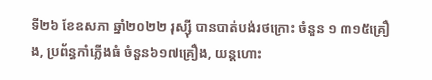ទី២៦ ខែឧសភា ឆ្នាំ២០២២ រុស្ស៊ី បានបាត់បង់រថក្រោះ ចំនួន ១ ៣១៥គ្រឿង, ប្រព័ន្ធកាំភ្លើងធំ ចំនួន៦១៧គ្រឿង, យន្ដហោះ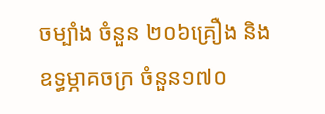ចម្បាំង ចំនួន ២០៦គ្រឿង និង ឧទ្ធម្ភាគចក្រ ចំនួន១៧០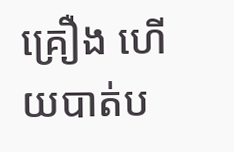គ្រឿង ហើយបាត់ប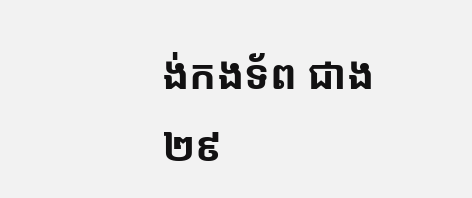ង់កងទ័ព ជាង ២៩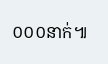០០០នាក់៕